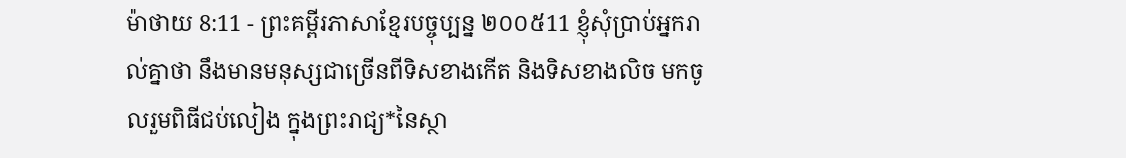ម៉ាថាយ 8:11 - ព្រះគម្ពីរភាសាខ្មែរបច្ចុប្បន្ន ២០០៥11 ខ្ញុំសុំប្រាប់អ្នករាល់គ្នាថា នឹងមានមនុស្សជាច្រើនពីទិសខាងកើត និងទិសខាងលិច មកចូលរួមពិធីជប់លៀង ក្នុងព្រះរាជ្យ*នៃស្ថា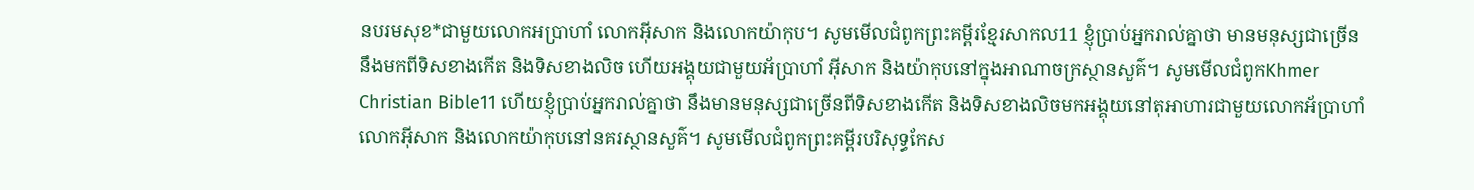នបរមសុខ*ជាមួយលោកអប្រាហាំ លោកអ៊ីសាក និងលោកយ៉ាកុប។ សូមមើលជំពូកព្រះគម្ពីរខ្មែរសាកល11 ខ្ញុំប្រាប់អ្នករាល់គ្នាថា មានមនុស្សជាច្រើននឹងមកពីទិសខាងកើត និងទិសខាងលិច ហើយអង្គុយជាមួយអ័ប្រាហាំ អ៊ីសាក និងយ៉ាកុបនៅក្នុងអាណាចក្រស្ថានសួគ៌។ សូមមើលជំពូកKhmer Christian Bible11 ហើយខ្ញុំបា្រប់អ្នករាល់គ្នាថា នឹងមានមនុស្សជាច្រើនពីទិសខាងកើត និងទិសខាងលិចមកអង្គុយនៅតុអាហារជាមួយលោកអ័បា្រហាំ លោកអ៊ីសាក និងលោកយ៉ាកុបនៅនគរស្ថានសួគ៌។ សូមមើលជំពូកព្រះគម្ពីរបរិសុទ្ធកែស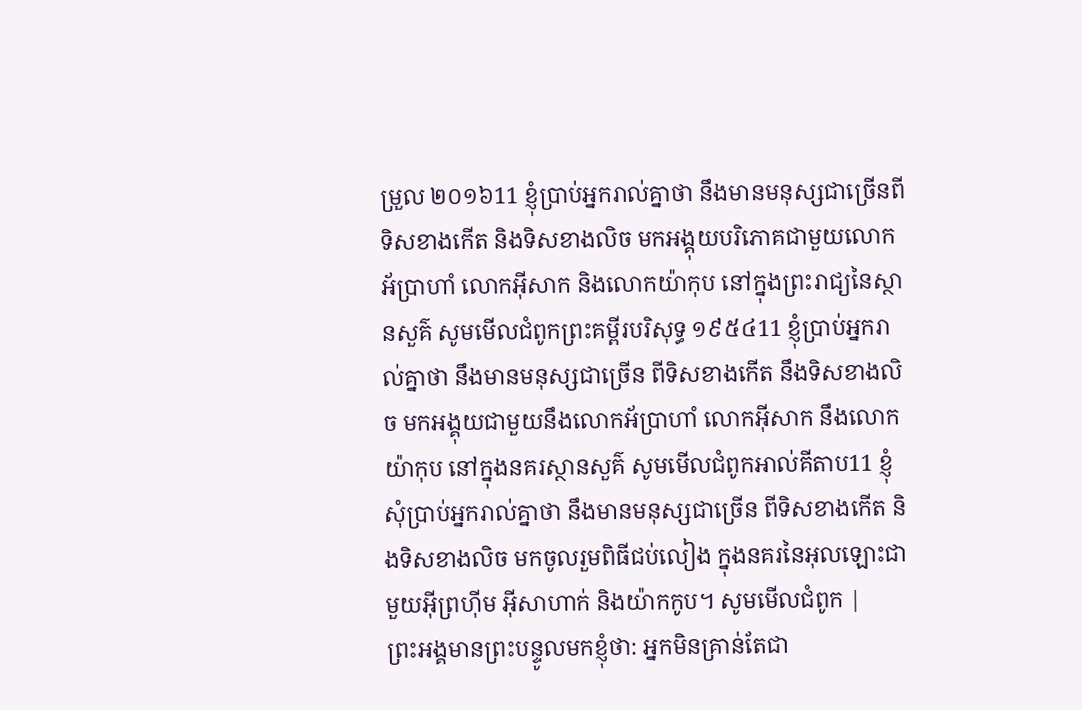ម្រួល ២០១៦11 ខ្ញុំប្រាប់អ្នករាល់គ្នាថា នឹងមានមនុស្សជាច្រើនពីទិសខាងកើត និងទិសខាងលិច មកអង្គុយបរិភោគជាមួយលោកអ័ប្រាហាំ លោកអ៊ីសាក និងលោកយ៉ាកុប នៅក្នុងព្រះរាជ្យនៃស្ថានសួគ៌ សូមមើលជំពូកព្រះគម្ពីរបរិសុទ្ធ ១៩៥៤11 ខ្ញុំប្រាប់អ្នករាល់គ្នាថា នឹងមានមនុស្សជាច្រើន ពីទិសខាងកើត នឹងទិសខាងលិច មកអង្គុយជាមួយនឹងលោកអ័ប្រាហាំ លោកអ៊ីសាក នឹងលោកយ៉ាកុប នៅក្នុងនគរស្ថានសួគ៌ សូមមើលជំពូកអាល់គីតាប11 ខ្ញុំសុំប្រាប់អ្នករាល់គ្នាថា នឹងមានមនុស្សជាច្រើន ពីទិសខាងកើត និងទិសខាងលិច មកចូលរួមពិធីជប់លៀង ក្នុងនគរនៃអុលឡោះជាមួយអ៊ីព្រហ៊ីម អ៊ីសាហាក់ និងយ៉ាកកូប។ សូមមើលជំពូក |
ព្រះអង្គមានព្រះបន្ទូលមកខ្ញុំថា: អ្នកមិនគ្រាន់តែជា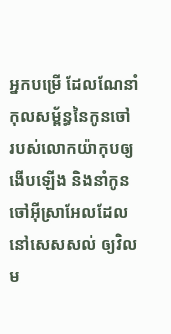អ្នកបម្រើ ដែលណែនាំកុលសម្ព័ន្ធនៃកូនចៅ របស់លោកយ៉ាកុបឲ្យងើបឡើង និងនាំកូនចៅអ៊ីស្រាអែលដែលនៅសេសសល់ ឲ្យវិលម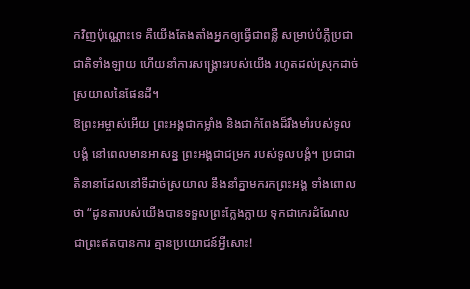កវិញប៉ុណ្ណោះទេ គឺយើងតែងតាំងអ្នកឲ្យធ្វើជាពន្លឺ សម្រាប់បំភ្លឺប្រជាជាតិទាំងឡាយ ហើយនាំការសង្គ្រោះរបស់យើង រហូតដល់ស្រុកដាច់ស្រយាលនៃផែនដី។
ឱព្រះអម្ចាស់អើយ ព្រះអង្គជាកម្លាំង និងជាកំពែងដ៏រឹងមាំរបស់ទូលបង្គំ នៅពេលមានអាសន្ន ព្រះអង្គជាជម្រក របស់ទូលបង្គំ។ ប្រជាជាតិនានាដែលនៅទីដាច់ស្រយាល នឹងនាំគ្នាមករកព្រះអង្គ ទាំងពោលថា “ដូនតារបស់យើងបានទទួលព្រះក្លែងក្លាយ ទុកជាកេរដំណែល ជាព្រះឥតបានការ គ្មានប្រយោជន៍អ្វីសោះ!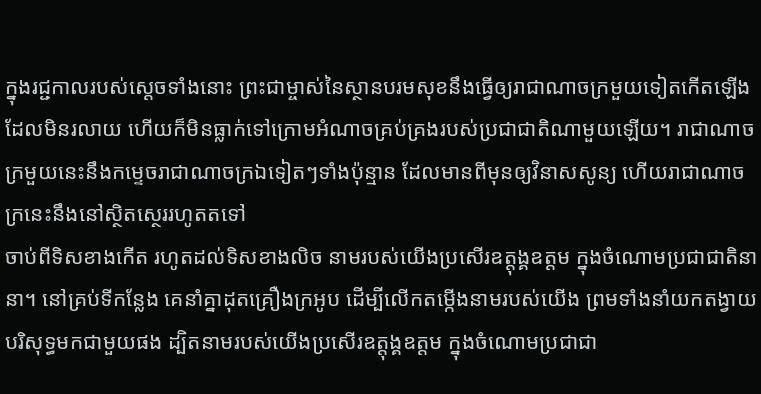ក្នុងរជ្ជកាលរបស់ស្ដេចទាំងនោះ ព្រះជាម្ចាស់នៃស្ថានបរមសុខនឹងធ្វើឲ្យរាជាណាចក្រមួយទៀតកើតឡើង ដែលមិនរលាយ ហើយក៏មិនធ្លាក់ទៅក្រោមអំណាចគ្រប់គ្រងរបស់ប្រជាជាតិណាមួយឡើយ។ រាជាណាចក្រមួយនេះនឹងកម្ទេចរាជាណាចក្រឯទៀតៗទាំងប៉ុន្មាន ដែលមានពីមុនឲ្យវិនាសសូន្យ ហើយរាជាណាចក្រនេះនឹងនៅស្ថិតស្ថេររហូតតទៅ
ចាប់ពីទិសខាងកើត រហូតដល់ទិសខាងលិច នាមរបស់យើងប្រសើរឧត្ដុង្គឧត្ដម ក្នុងចំណោមប្រជាជាតិនានា។ នៅគ្រប់ទីកន្លែង គេនាំគ្នាដុតគ្រឿងក្រអូប ដើម្បីលើកតម្កើងនាមរបស់យើង ព្រមទាំងនាំយកតង្វាយបរិសុទ្ធមកជាមួយផង ដ្បិតនាមរបស់យើងប្រសើរឧត្ដុង្គឧត្ដម ក្នុងចំណោមប្រជាជា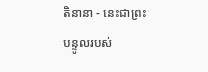តិនានា - នេះជាព្រះបន្ទូលរបស់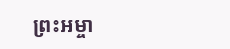ព្រះអម្ចា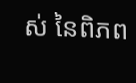ស់ នៃពិភព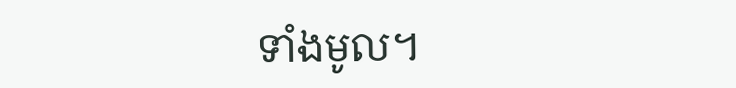ទាំងមូល។